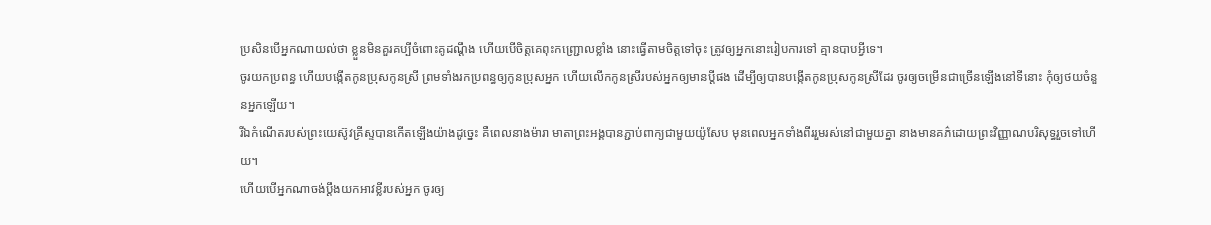ប្រសិនបើអ្នកណាយល់ថា ខ្លួនមិនគួរគប្បីចំពោះគូដណ្ដឹង ហើយបើចិត្តគេពុះកញ្ជ្រោលខ្លាំង នោះធ្វើតាមចិត្តទៅចុះ ត្រូវឲ្យអ្នកនោះរៀបការទៅ គ្មានបាបអ្វីទេ។
ចូរយកប្រពន្ធ ហើយបង្កើតកូនប្រុសកូនស្រី ព្រមទាំងរកប្រពន្ធឲ្យកូនប្រុសអ្នក ហើយលើកកូនស្រីរបស់អ្នកឲ្យមានប្ដីផង ដើម្បីឲ្យបានបង្កើតកូនប្រុសកូនស្រីដែរ ចូរឲ្យចម្រើនជាច្រើនឡើងនៅទីនោះ កុំឲ្យថយចំនួនអ្នកឡើយ។
រីឯកំណើតរបស់ព្រះយេស៊ូវគ្រីស្ទបានកើតឡើងយ៉ាងដូច្នេះ គឺពេលនាងម៉ារា មាតាព្រះអង្គបានភ្ជាប់ពាក្យជាមួយយ៉ូសែប មុនពេលអ្នកទាំងពីររួមរស់នៅជាមួយគ្នា នាងមានគភ៌ដោយព្រះវិញ្ញាណបរិសុទ្ធរួចទៅហើយ។
ហើយបើអ្នកណាចង់ប្តឹងយកអាវខ្លីរបស់អ្នក ចូរឲ្យ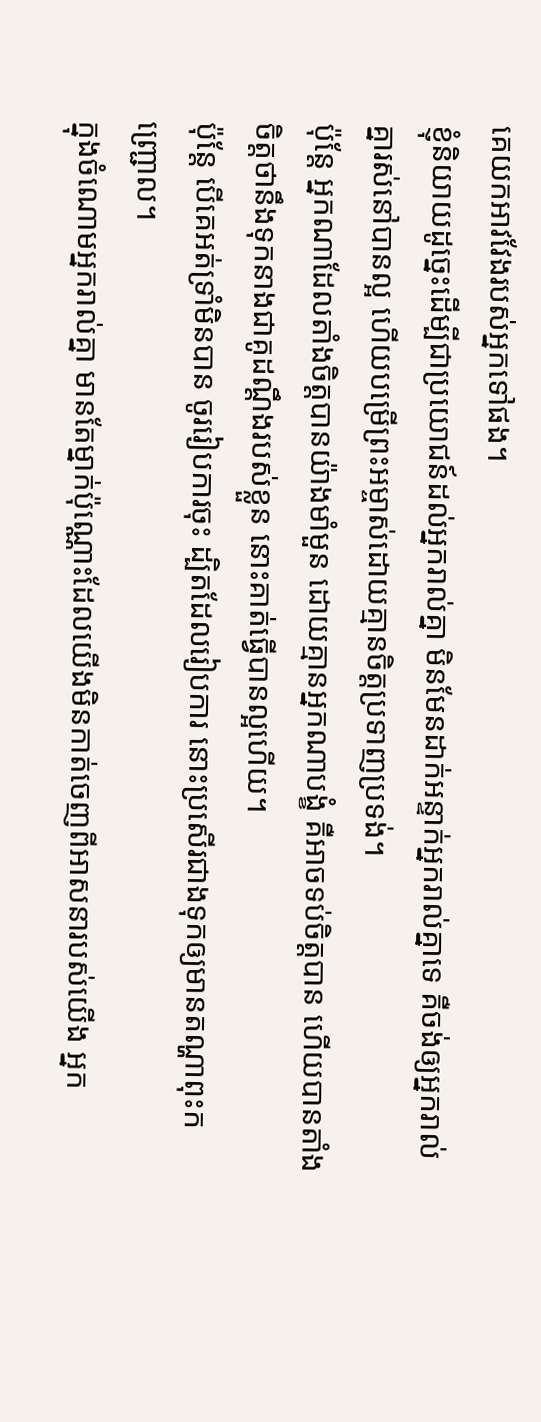គេយកអាវវែងរបស់អ្នកទៅផង។
ខ្ញុំនិយាយដូច្នេះដើម្បីជាប្រយោជន៍ដល់អ្នករាល់គ្នា មិនមែនដាក់អន្ទាក់អ្នករាល់គ្នាទេ គឺចង់ឲ្យអ្នករាល់គ្នារស់នៅបានល្អ ហើយបម្រើព្រះអម្ចាស់ដោយគ្មានចិត្តប្រទាញប្រទង់។
ប៉ុន្តែ អ្នកណាដែលតាំងចិត្តបានយ៉ាងមាំមួន ដោយគ្មានអ្នកណាបង្ខំ គឺអាចទប់ចិត្តបាន ហើយបានតាំងចិត្តថានឹងទុកនាងជាគូដណ្ដឹងរបស់ខ្លួន នោះគាត់ធ្វើបានល្អហើយ។
ប៉ុន្តែ បើគេអត់ទ្រាំមិនបាន ចូររៀបការចុះ ដ្បិតដែលរៀបការ នោះប្រសើរជាងទុកឲ្យមានតណ្ហាពុះកញ្ជ្រោល។
ក្នុងចំណោមអ្នករាល់គ្នា មានតែម្នាក់ប៉ុណ្ណោះដែលយើងមិនកាត់ចេញពីអាសនារបស់យើង អ្នក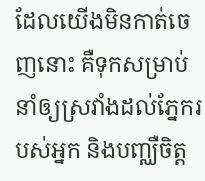ដែលយើងមិនកាត់ចេញនោះ គឺទុកសម្រាប់នាំឲ្យស្រវាំងដល់ភ្នែករបស់អ្នក និងបញ្ឈឺចិត្ត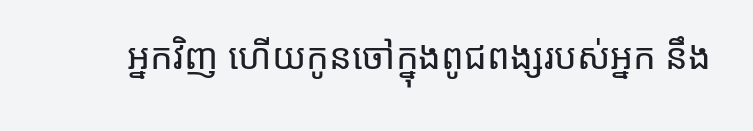អ្នកវិញ ហើយកូនចៅក្នុងពូជពង្សរបស់អ្នក នឹង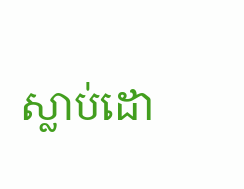ស្លាប់ដោ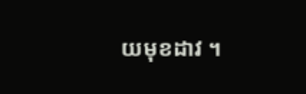យមុខដាវ ។